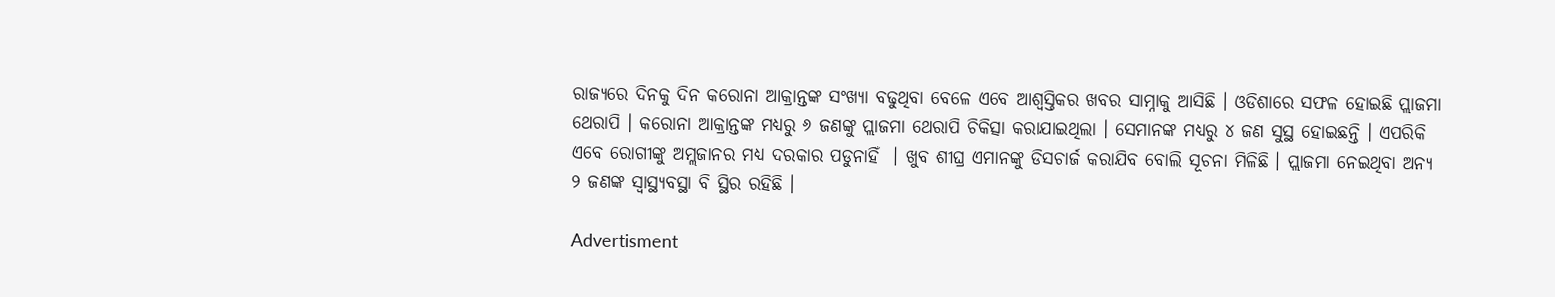ରାଜ୍ୟରେ ଦିନକୁ ଦିନ କରୋନା ଆକ୍ରାନ୍ତଙ୍କ ସଂଖ୍ୟା ବଢୁଥିବା ବେଳେ ଏବେ ଆଶ୍ୱସ୍ତିକର ଖବର ସାମ୍ନାକୁ ଆସିଛି । ଓଡିଶାରେ ସଫଳ ହୋଇଛି ପ୍ଲାଜମା ଥେରାପି । କରୋନା ଆକ୍ରାନ୍ତଙ୍କ ମଧ୍ୟରୁ ୬ ଜଣଙ୍କୁ ପ୍ଲାଜମା ଥେରାପି ଚିକିତ୍ସା କରାଯାଇଥିଲା । ସେମାନଙ୍କ ମଧ୍ୟରୁ ୪ ଜଣ ସୁସ୍ଥ ହୋଇଛନ୍ତି । ଏପରିକି ଏବେ ରୋଗୀଙ୍କୁ ଅମ୍ଲଜାନର ମଧ୍ୟ ଦରକାର ପଡୁନାହିଁ  । ଖୁବ ଶୀଘ୍ର ଏମାନଙ୍କୁ ଡିସଚାର୍ଜ କରାଯିବ ବୋଲି ସୂଚନା ମିଳିଛି । ପ୍ଲାଜମା ନେଇଥିବା ଅନ୍ୟ ୨ ଜଣଙ୍କ ସ୍ୱାସ୍ଥ୍ୟବସ୍ଥା ବି ସ୍ଥିର ରହିଛି ।

Advertisment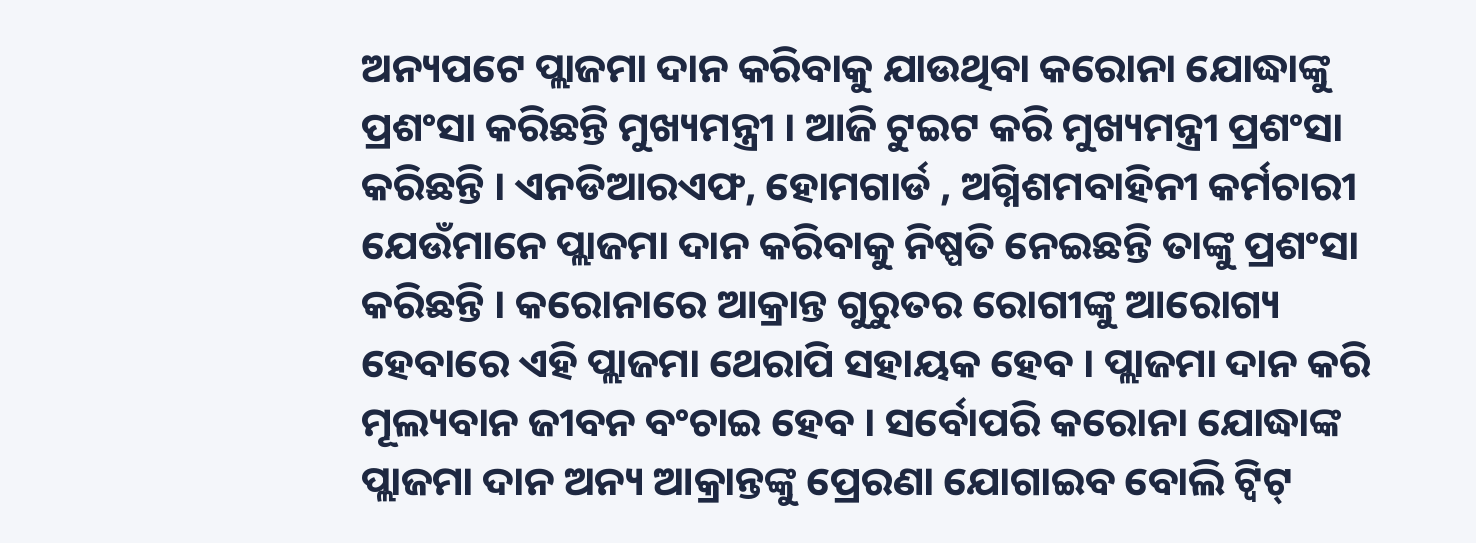ଅନ୍ୟପଟେ ପ୍ଲାଜମା ଦାନ କରିବାକୁ ଯାଉଥିବା କରୋନା ଯୋଦ୍ଧାଙ୍କୁ ପ୍ରଶଂସା କରିଛନ୍ତି ମୁଖ୍ୟମନ୍ତ୍ରୀ । ଆଜି ଟୁଇଟ କରି ମୁଖ୍ୟମନ୍ତ୍ରୀ ପ୍ରଶଂସା କରିଛନ୍ତି । ଏନଡିଆରଏଫ, ହୋମଗାର୍ଡ , ଅଗ୍ନିଶମବାହିନୀ କର୍ମଚାରୀ ଯେଉଁମାନେ ପ୍ଲାଜମା ଦାନ କରିବାକୁ ନିଷ୍ପତି ନେଇଛନ୍ତି ତାଙ୍କୁ ପ୍ରଶଂସା କରିଛନ୍ତି । କରୋନାରେ ଆକ୍ରାନ୍ତ ଗୁରୁତର ରୋଗୀଙ୍କୁ ଆରୋଗ୍ୟ ହେବାରେ ଏହି ପ୍ଲାଜମା ଥେରାପି ସହାୟକ ହେବ । ପ୍ଲାଜମା ଦାନ କରି ମୂଲ୍ୟବାନ ଜୀବନ ବଂଚାଇ ହେବ । ସର୍ବୋପରି କରୋନା ଯୋଦ୍ଧାଙ୍କ ପ୍ଲାଜମା ଦାନ ଅନ୍ୟ ଆକ୍ରାନ୍ତଙ୍କୁ ପ୍ରେରଣା ଯୋଗାଇବ ବୋଲି ଟ୍ୱିଟ୍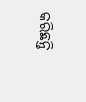କରିଛନ୍ତି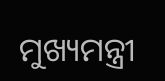ମୁଖ୍ୟମନ୍ତ୍ରୀ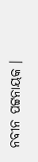ନବୀନ ପଟ୍ଟନାୟକ ।